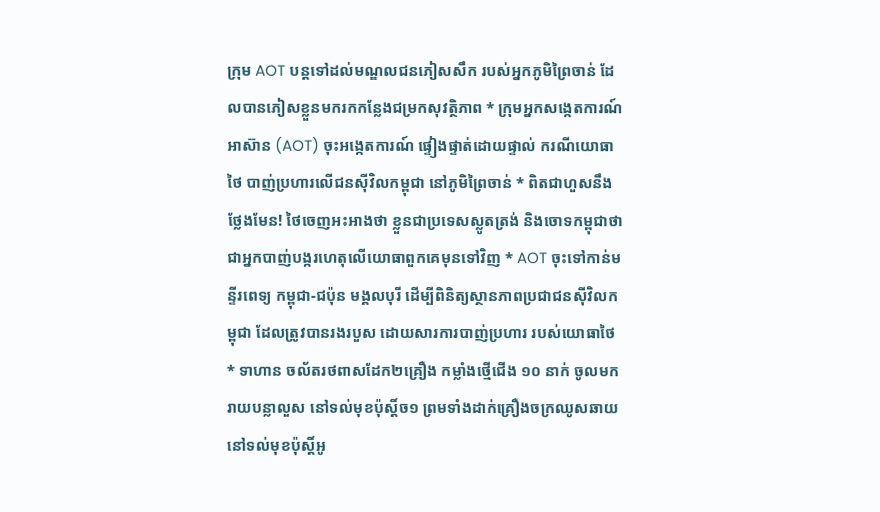ក្រុម AOT បន្តទៅដល់មណ្ឌលជនភៀសសឹក របស់អ្នកភូមិព្រៃចាន់ ដែលបានភៀសខ្លួនមករកកន្លែងជម្រកសុវត្ថិភាព * ក្រុមអ្នកសង្កេតការណ៍អាស៊ាន (AOT) ចុះអង្កេតការណ៍ ផ្ទៀងផ្ទាត់ដោយផ្ទាល់ ករណីយោធាថៃ បាញ់ប្រហារលើជនស៊ីវិលកម្ពុជា នៅភូមិព្រៃចាន់ * ពិតជាហួសនឹងថ្លែងមែន! ថៃចេញអះអាងថា ខ្លួនជាប្រទេសស្លូតត្រង់ និងចោទកម្ពុជាថាជាអ្នកបាញ់បង្ករហេតុលើយោធាពួកគេមុនទៅវិញ * AOT ចុះទៅកាន់មន្ទីរពេទ្យ កម្ពុជា-ជប៉ុន មង្គលបុរី ដើម្បីពិនិត្យស្ថានភាពប្រជាជនស៊ីវិលកម្ពុជា ដែលត្រូវបានរងរបួស ដោយសារការបាញ់ប្រហារ របស់យោធាថៃ * ទាហាន ចល័តរថពាសដែក២គ្រឿង កម្លាំងថ្មើជើង ១០ នាក់ ចូលមករាយបន្លាលួស នៅទល់មុខប៉ុស្តិ៍ច១ ព្រមទាំងដាក់គ្រឿងចក្រឈូសឆាយ នៅទល់មុខប៉ុស្តិ៍អូ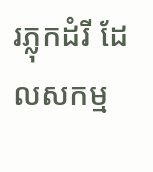រភ្លុកដំរី ដែលសកម្ម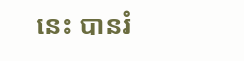នេះ បានរំ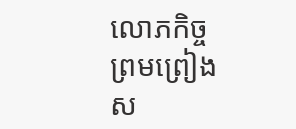លោភកិច្ចព្រមព្រៀងស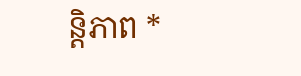ន្តិភាព *